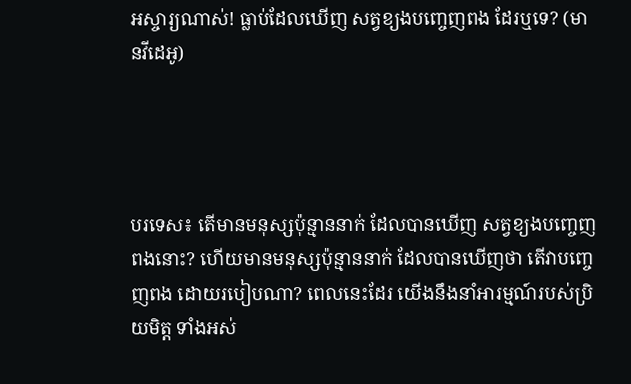អស្ចារ្យណាស់! ធ្លាប់ដែលឃើញ សត្វខ្យងបញ្ចេញពង ដែរឬទេ? (មានវីដេអូ)




បរទេស៖ តើមានមនុស្សប៉ុន្មាននាក់ ដែលបានឃើញ សត្វខ្យងបញ្ចេញពងនោះ? ហើយមានមនុស្សប៉ុន្មាននាក់ ដែលបានឃើញថា តើវាបញ្ចេញពង ដោយរបៀបណា? ពេលនេះដែរ យើងនឹងនាំអារម្មណ៍របស់ប្រិយមិត្ត ទាំងអស់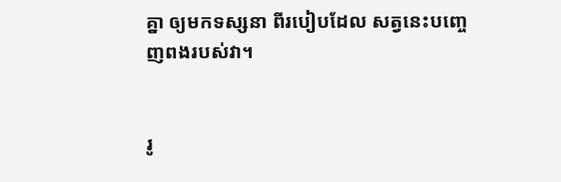គ្នា ឲ្យមកទស្សនា ពីរបៀបដែល សត្វនេះបញ្ចេញពងរបស់វា។


រូ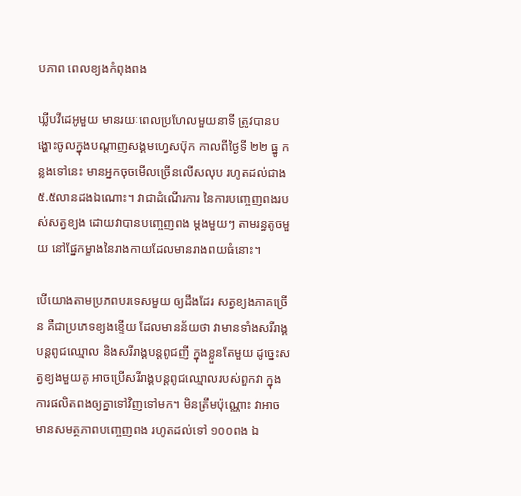បភាព ពេលខ្យងកំពុងពង

ឃ្លីបវីដេអូមួយ មានរយៈពេលប្រហែលមួយនាទី ត្រូវបានបង្ហោះចូលក្នុងបណ្តាញសង្គមហ្វេសប៊ុក កាលពីថ្ងៃទី ២២ ធ្នូ កន្លងទៅនេះ មានអ្នកចុចមើលច្រើនលើសលុប រហូតដល់ជាង ៥.៥លានដងឯណោះ។ វាជាដំណើរការ នៃការបញ្ចេញពងរបស់សត្វខ្យង ដោយវាបានបញ្ចេញពង ម្តងមួយៗ តាមរន្ធតូចមួយ នៅផ្នែកម្ខាងនៃរាងកាយដែលមានរាងពយធំនោះ។

បើយោងតាមប្រភពបរទេសមួយ ឲ្យដឹងដែរ សត្វខ្យងភាគច្រើន គឺជាប្រភេទខ្យងខ្ទើយ ដែលមានន័យថា វាមានទាំងសរីរាង្គបន្តពូជឈ្មោល និងសរីរាង្គបន្តពូជញី ក្នុងខ្លួនតែមួយ ដូច្នេះសត្វខ្យងមួយគូ អាចប្រើសរីរាង្គបន្តពូជឈ្មោលរបស់ពួកវា ក្នុងការផលិតពងឲ្យគ្នាទៅវិញទៅមក។ មិនត្រឹមប៉ុណ្ណោះ វាអាចមានសមត្ថភាពបញ្ចេញពង រហូតដល់ទៅ ១០០ពង ឯ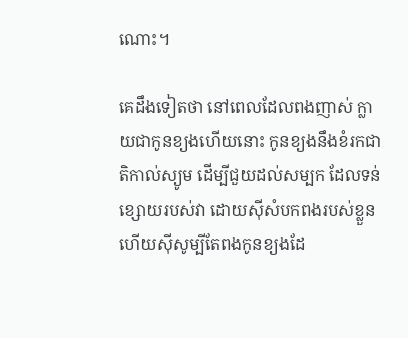ណោះ។

គេដឹងទៀតថា នៅពេលដែលពងញាស់ ក្លាយជាកូនខ្យងហើយនោះ កូនខ្យងនឹងខំរកជាតិកាល់ស្យូម ដើម្បីជួយដល់សម្បក ដែលទន់ខ្សោយរបស់វា ដោយស៊ីសំបកពងរបស់ខ្លួន ហើយស៊ីសូម្បីតែពងកូនខ្យងដែ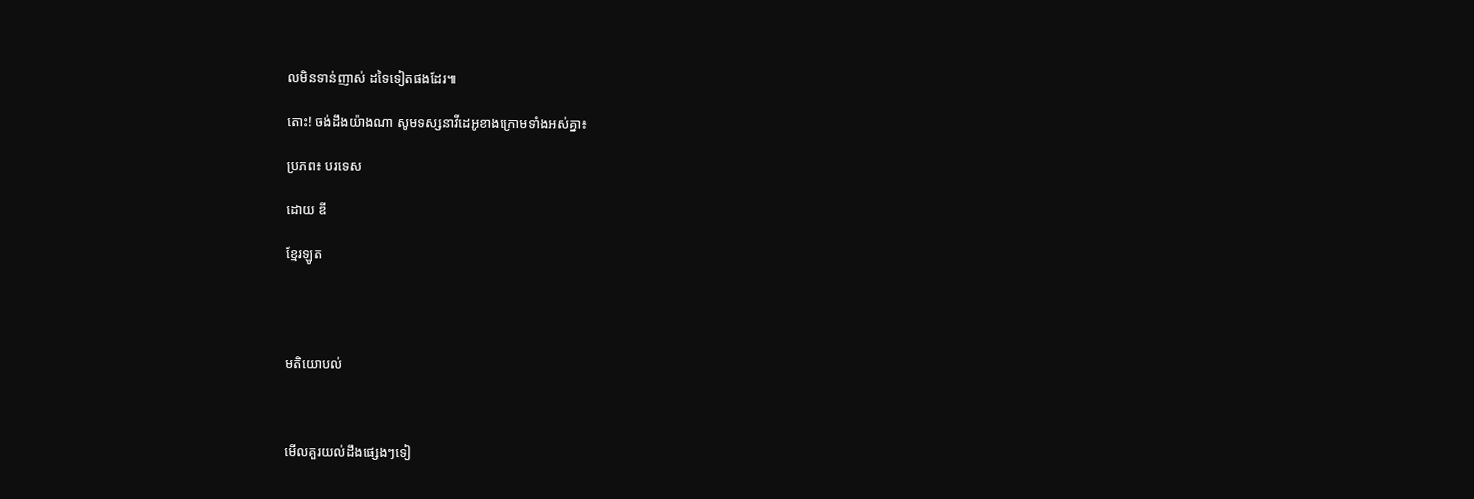លមិនទាន់ញាស់ ដទៃទៀតផងដែរ៕

តោះ! ចង់ដឹងយ៉ាងណា សូមទស្សនាវីដេអូខាងក្រោមទាំងអស់គ្នា៖

ប្រភព៖ បរទេស

ដោយ ឌី

ខ្មែរឡូត




មតិយោបល់



មើលគួរយល់ដឹងផ្សេងៗទៀ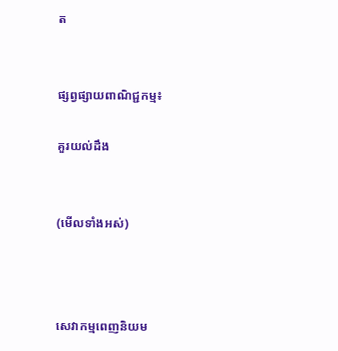ត


ផ្សព្វផ្សាយពាណិជ្ជកម្ម៖

គួរយល់ដឹង


(មើលទាំងអស់)



សេវាកម្មពេញនិយម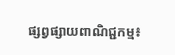ផ្សព្វផ្សាយពាណិជ្ជកម្ម៖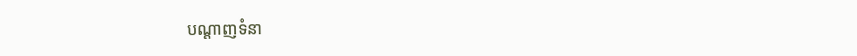បណ្តាញទំនា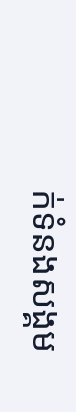ក់ទំនងសង្គម